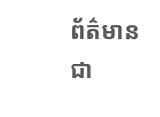ព័ត៌មានជា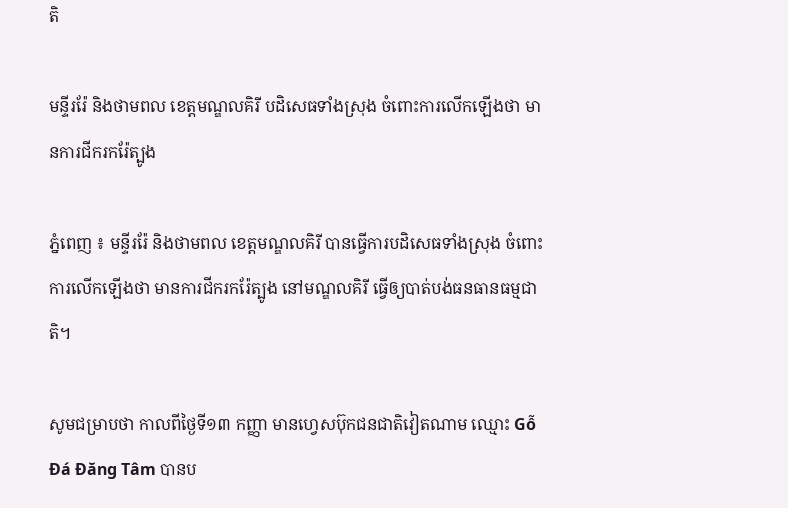តិ

មន្ទីររ៉ែ និងថាមពល ខេត្តមណ្ឌលគិរី បដិសេធទាំងស្រុង ចំពោះការលើកឡើងថា មានការជីករករ៉ែត្បូង

ភ្នំពេញ ៖ មន្ទីររ៉ែ និងថាមពល ខេត្តមណ្ឌលគិរី បានធ្វើការបដិសេធទាំងស្រុង ចំពោះការលើកឡើងថា មានការជីករករ៉ែត្បូង នៅមណ្ឌលគិរី ធ្វើឲ្យបាត់បង់ធនធានធម្មជាតិ។

សូមជម្រាបថា កាលពីថ្ងៃទី១៣ កញ្ញា មានហ្វេសប៊ុកជនជាតិវៀតណាម ឈ្មោះ Gỗ Đá Đăng Tâm បានប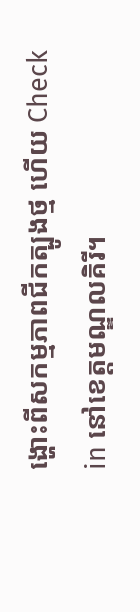ង្ហោះពីសកម្មភាពជីកត្បូងថ្ម ហើយ Check in នៅខេត្តមណ្ឌលគិរី។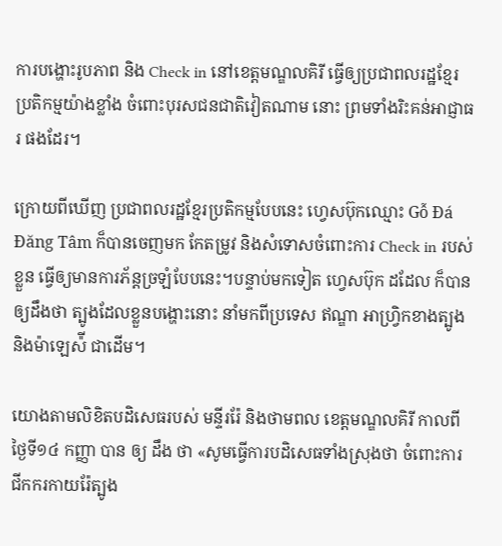ការបង្ហោះរូបភាព និង Check in នៅខេត្តមណ្ឌលគិរី ធ្វើឲ្យប្រជាពលរដ្ឋខ្មែរ ប្រតិកម្មយ៉ាងខ្លាំង ចំពោះបុរសជនជាតិវៀតណាម នោះ ព្រមទាំងរិះគន់អាជ្ញាធរ ផងដែរ។

ក្រោយពីឃើញ ប្រជាពលរដ្ឋខ្មែរប្រតិកម្មបែបនេះ ហ្វេសប៊ុកឈ្មោះ Gỗ Đá Đăng Tâm ក៏បានចេញមក កែតម្រូវ និងសំទោសចំពោះការ Check in របស់ខ្លួន ធ្វើឲ្យមានការភ័ន្ដច្រឡំបែបនេះ។បន្ទាប់មកទៀត ហ្វេសប៊ុក ដដែល ក៏បានឲ្យដឹងថា ត្បូងដែលខ្លួនបង្ហោះនោះ នាំមកពីប្រទេស ឥណ្ឌា អាហ្វ្រិកខាងត្បូង និងម៉ាឡេស៉ី ជាដើម។

យោងតាមលិខិតបដិសេធរបស់ មន្ទីររ៉ែ និងថាមពល ខេត្តមណ្ឌលគិរី កាលពីថ្ងៃទី១៤ កញ្ញា បាន ឲ្យ ដឹង ថា «សូមធ្វើការបដិសេធទាំងស្រុងថា ចំពោះការជីកករកាយរ៉ែត្បូង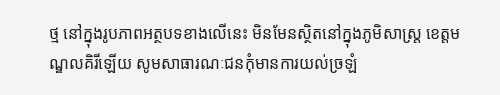ថ្ម នៅក្នុងរូបភាពអត្ថបទខាងលើនេះ មិនមែនស្ថិតនៅក្នុងភូមិសាស្រ្ត ខេត្តមណ្ឌលគិរីឡើយ សូមសាធារណៈជនកុំមានការយល់ច្រឡំ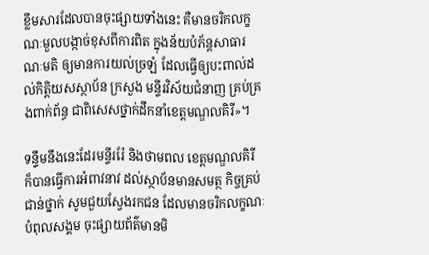ខ្លឹមសារដែលបានចុះផ្សាយទាំងនេះ គឺមានចរិកលក្ខណៈមួលបង្កាច់ខុសពីការពិត ក្នុងន័យបំភ័ន្តសាធារណៈមតិ ឲ្យមានការយល់ច្រឡំ ដែលធ្វើឲ្យបះពាល់ដល់កិត្តិយសស្ថាប័ន ក្រសួង មន្ទីរវិស័យជំនាញ គ្រប់គ្រងពាក់ព័ន្ធ ជាពិសេសថ្នាក់ដឹកនាំខេត្តមណ្ឌលគិរី»។

ទន្ទឹមនឹងនេះដែរមន្ទីររ៉ែ និងថាមពល ខេត្តមណ្ឌលគិរី ក៏បានធ្វើការអំពាវនាវ ដល់ស្ថាប័នមានសមត្ថ កិច្ចគ្រប់ជាន់ថ្នាក់ សូមជួយស្វែងរកជន ដែលមានចរិកលក្ខណៈបំពុលសង្គម ចុះផ្សាយព័ត៌មានមិ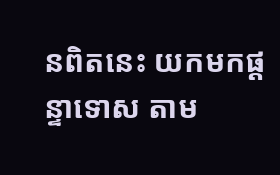នពិតនេះ យកមកផ្តន្ទាទោស តាម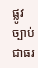ផ្លូវច្បាប់ជាធរ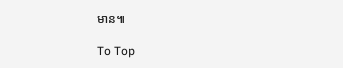មាន៕

To Top